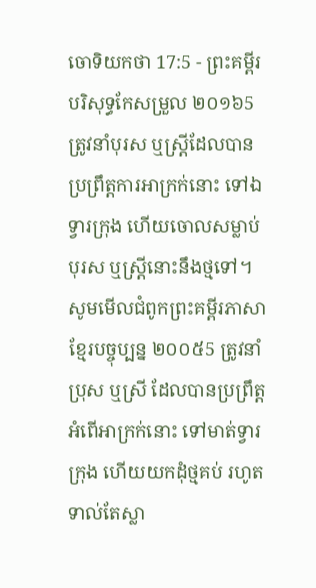ចោទិយកថា 17:5 - ព្រះគម្ពីរបរិសុទ្ធកែសម្រួល ២០១៦5 ត្រូវនាំបុរស ឬស្ដ្រីដែលបានប្រព្រឹត្តការអាក្រក់នោះ ទៅឯទ្វារក្រុង ហើយចោលសម្លាប់បុរស ឬស្រ្ដីនោះនឹងថ្មទៅ។ សូមមើលជំពូកព្រះគម្ពីរភាសាខ្មែរបច្ចុប្បន្ន ២០០៥5 ត្រូវនាំប្រុស ឬស្រី ដែលបានប្រព្រឹត្តអំពើអាក្រក់នោះ ទៅមាត់ទ្វារក្រុង ហើយយកដុំថ្មគប់ រហូតទាល់តែស្លា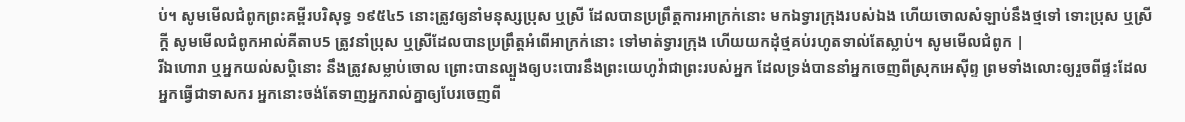ប់។ សូមមើលជំពូកព្រះគម្ពីរបរិសុទ្ធ ១៩៥៤5 នោះត្រូវឲ្យនាំមនុស្សប្រុស ឬស្រី ដែលបានប្រព្រឹត្តការអាក្រក់នោះ មកឯទ្វារក្រុងរបស់ឯង ហើយចោលសំឡាប់នឹងថ្មទៅ ទោះប្រុស ឬស្រីក្តី សូមមើលជំពូកអាល់គីតាប5 ត្រូវនាំប្រុស ឬស្រីដែលបានប្រព្រឹត្តអំពើអាក្រក់នោះ ទៅមាត់ទ្វារក្រុង ហើយយកដុំថ្មគប់រហូតទាល់តែស្លាប់។ សូមមើលជំពូក |
រីឯហោរា ឬអ្នកយល់សប្តិនោះ នឹងត្រូវសម្លាប់ចោល ព្រោះបានល្បួងឲ្យបះបោរនឹងព្រះយេហូវ៉ាជាព្រះរបស់អ្នក ដែលទ្រង់បាននាំអ្នកចេញពីស្រុកអេស៊ីព្ទ ព្រមទាំងលោះឲ្យរួចពីផ្ទះដែលអ្នកធ្វើជាទាសករ អ្នកនោះចង់តែទាញអ្នករាល់គ្នាឲ្យបែរចេញពី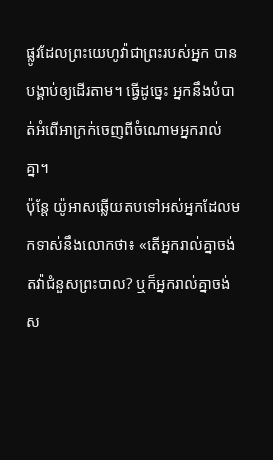ផ្លូវដែលព្រះយេហូវ៉ាជាព្រះរបស់អ្នក បានបង្គាប់ឲ្យដើរតាម។ ធ្វើដូច្នេះ អ្នកនឹងបំបាត់អំពើអាក្រក់ចេញពីចំណោមអ្នករាល់គ្នា។
ប៉ុន្ដែ យ៉ូអាសឆ្លើយតបទៅអស់អ្នកដែលមកទាស់នឹងលោកថា៖ «តើអ្នករាល់គ្នាចង់តវ៉ាជំនួសព្រះបាល? ឬក៏អ្នករាល់គ្នាចង់ស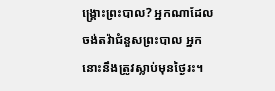ង្គ្រោះព្រះបាល? អ្នកណាដែលចង់តវ៉ាជំនួសព្រះបាល អ្នកនោះនឹងត្រូវស្លាប់មុនថ្ងៃរះ។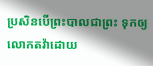ប្រសិនបើព្រះបាលជាព្រះ ទុកឲ្យលោកតវ៉ាដោយ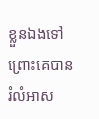ខ្លួនឯងទៅ ព្រោះគេបានរំលំអាស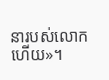នារបស់លោកហើយ»។